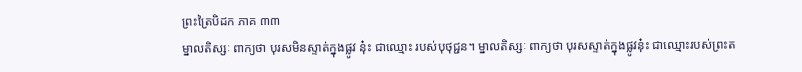ព្រះត្រៃបិដក ភាគ ៣៣
ម្នាលតិស្សៈ ពាក្យថា បុរសមិនស្ទាត់ក្នុងផ្លូវ នុ៎ះ ជាឈ្មោះ របស់បុថុជ្ជន។ ម្នាលតិស្សៈ ពាក្យថា បុរសស្ទាត់ក្នុងផ្លូវនុ៎ះ ជាឈ្មោះរបស់ព្រះត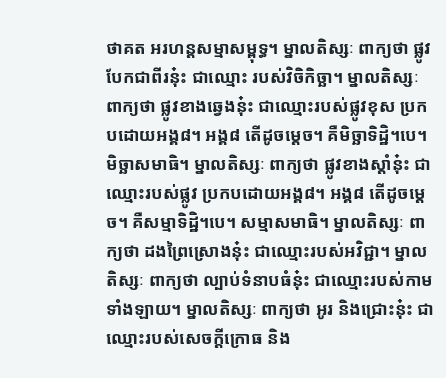ថាគត អរហន្តសម្មាសម្ពុទ្ធ។ ម្នាលតិស្សៈ ពាក្យថា ផ្លូវបែកជាពីរនុ៎ះ ជាឈ្មោះ របស់វិចិកិច្ឆា។ ម្នាលតិស្សៈ ពាក្យថា ផ្លូវខាងឆ្វេងនុ៎ះ ជាឈ្មោះរបស់ផ្លូវខុស ប្រកបដោយអង្គ៨។ អង្គ៨ តើដូចម្តេច។ គឺមិច្ឆាទិដ្ឋិ។បេ។ មិច្ឆាសមាធិ។ ម្នាលតិស្សៈ ពាក្យថា ផ្លូវខាងស្តាំនុ៎ះ ជាឈ្មោះរបស់ផ្លូវ ប្រកបដោយអង្គ៨។ អង្គ៨ តើដូចម្តេច។ គឺសម្មាទិដ្ឋិ។បេ។ សម្មាសមាធិ។ ម្នាលតិស្សៈ ពាក្យថា ដងព្រៃស្រោងនុ៎ះ ជាឈ្មោះរបស់អវិជ្ជា។ ម្នាលតិស្សៈ ពាក្យថា ល្បាប់ទំនាបធំនុ៎ះ ជាឈ្មោះរបស់កាមទាំងឡាយ។ ម្នាលតិស្សៈ ពាក្យថា អូរ និងជ្រោះនុ៎ះ ជាឈ្មោះរបស់សេចក្តីក្រោធ និង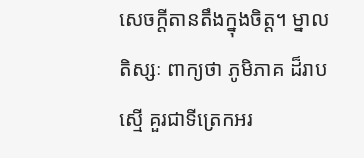សេចក្តីតានតឹងក្នុងចិត្ត។ ម្នាលតិស្សៈ ពាក្យថា ភូមិភាគ ដ៏រាបស្មើ គួរជាទីត្រេកអរ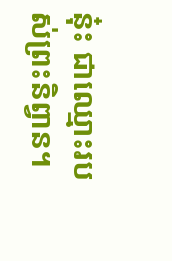នុ៎ះ ជាឈ្មោះរបស់ព្រះនិព្វាន។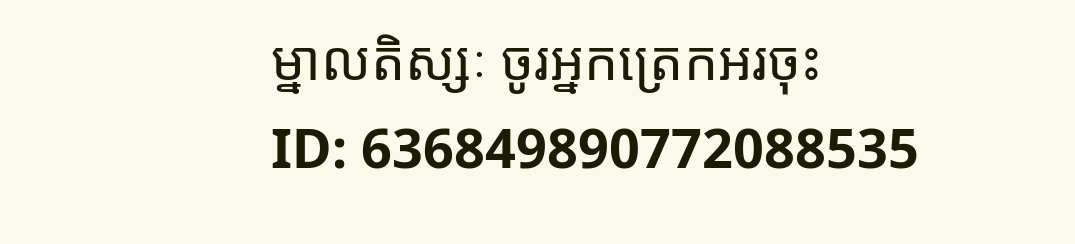ម្នាលតិស្សៈ ចូរអ្នកត្រេកអរចុះ
ID: 636849890772088535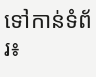ទៅកាន់ទំព័រ៖